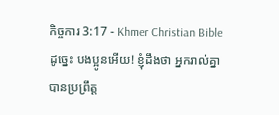កិច្ចការ 3:17 - Khmer Christian Bible ដូច្នេះ បងប្អូនអើយ! ខ្ញុំដឹងថា អ្នករាល់គ្នាបានប្រព្រឹត្ដ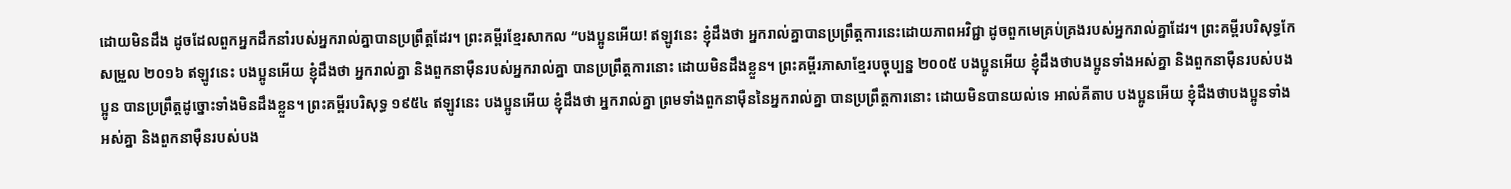ដោយមិនដឹង ដូចដែលពួកអ្នកដឹកនាំរបស់អ្នករាល់គ្នាបានប្រព្រឹត្ដដែរ។ ព្រះគម្ពីរខ្មែរសាកល “បងប្អូនអើយ! ឥឡូវនេះ ខ្ញុំដឹងថា អ្នករាល់គ្នាបានប្រព្រឹត្តការនេះដោយភាពអវិជ្ជា ដូចពួកមេគ្រប់គ្រងរបស់អ្នករាល់គ្នាដែរ។ ព្រះគម្ពីរបរិសុទ្ធកែសម្រួល ២០១៦ ឥឡូវនេះ បងប្អូនអើយ ខ្ញុំដឹងថា អ្នករាល់គ្នា និងពួកនាម៉ឺនរបស់អ្នករាល់គ្នា បានប្រព្រឹត្តការនោះ ដោយមិនដឹងខ្លួន។ ព្រះគម្ពីរភាសាខ្មែរបច្ចុប្បន្ន ២០០៥ បងប្អូនអើយ ខ្ញុំដឹងថាបងប្អូនទាំងអស់គ្នា និងពួកនាម៉ឺនរបស់បងប្អូន បានប្រព្រឹត្តដូច្នោះទាំងមិនដឹងខ្លួន។ ព្រះគម្ពីរបរិសុទ្ធ ១៩៥៤ ឥឡូវនេះ បងប្អូនអើយ ខ្ញុំដឹងថា អ្នករាល់គ្នា ព្រមទាំងពួកនាម៉ឺននៃអ្នករាល់គ្នា បានប្រព្រឹត្តការនោះ ដោយមិនបានយល់ទេ អាល់គីតាប បងប្អូនអើយ ខ្ញុំដឹងថាបងប្អូនទាំងអស់គ្នា និងពួកនាម៉ឺនរបស់បង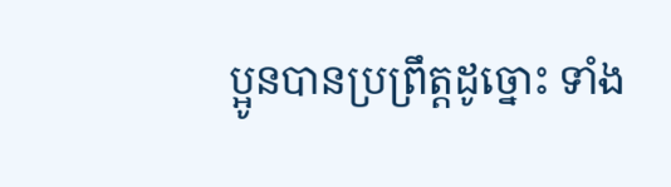ប្អូនបានប្រព្រឹត្ដដូច្នោះ ទាំង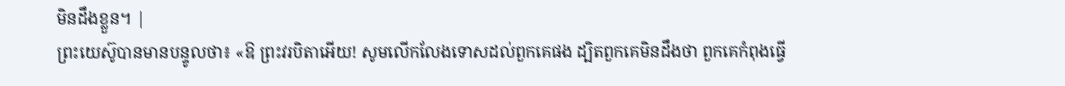មិនដឹងខ្លួន។ |
ព្រះយេស៊ូបានមានបន្ទូលថា៖ «ឱ ព្រះវរបិតាអើយ! សូមលើកលែងទោសដល់ពួកគេផង ដ្បិតពួកគេមិនដឹងថា ពួកគេកំពុងធ្វើ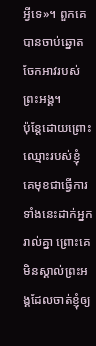អ្វីទេ»។ ពួកគេបានចាប់ឆ្នោតចែកអាវរបស់ព្រះអង្គ។
ប៉ុន្ដែដោយព្រោះឈ្មោះរបស់ខ្ញុំ គេមុខជាធ្វើការទាំងនេះដាក់អ្នករាល់គ្នា ព្រោះគេមិនស្គាល់ព្រះអង្គដែលចាត់ខ្ញុំឲ្យ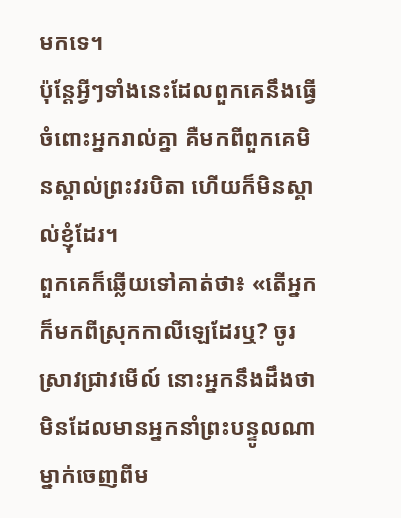មកទេ។
ប៉ុន្ដែអ្វីៗទាំងនេះដែលពួកគេនឹងធ្វើចំពោះអ្នករាល់គ្នា គឺមកពីពួកគេមិនស្គាល់ព្រះវរបិតា ហើយក៏មិនស្គាល់ខ្ញុំដែរ។
ពួកគេក៏ឆ្លើយទៅគាត់ថា៖ «តើអ្នកក៏មកពីស្រុកកាលីឡេដែរឬ? ចូរស្រាវជ្រាវមើល៍ នោះអ្នកនឹងដឹងថា មិនដែលមានអ្នកនាំព្រះបន្ទូលណាម្នាក់ចេញពីម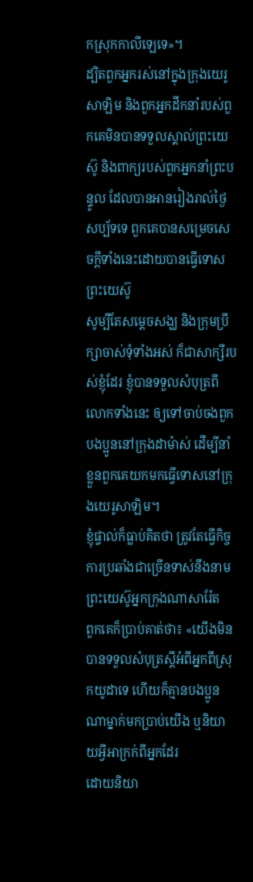កស្រុកកាលីឡេទេ»។
ដ្បិតពួកអ្នករស់នៅក្នុងក្រុងយេរូសាឡិម និងពួកអ្នកដឹកនាំរបស់ពួកគេមិនបានទទួលស្គាល់ព្រះយេស៊ូ និងពាក្យរបស់ពួកអ្នកនាំព្រះបន្ទូល ដែលបានអានរៀងរាល់ថ្ងៃសប្ប័ទទេ ពួកគេបានសម្រេចសេចក្ដីទាំងនេះដោយបានធ្វើទោសព្រះយេស៊ូ
សូម្បីតែសម្ដេចសង្ឃ និងក្រុមប្រឹក្សាចាស់ទុំទាំងអស់ ក៏ជាសាក្សីរបស់ខ្ញុំដែរ ខ្ញុំបានទទួលសំបុត្រពីលោកទាំងនេះ ឲ្យទៅចាប់ចងពួកបងប្អូននៅក្រុងដាម៉ាស់ ដើម្បីនាំខ្លួនពួកគេយកមកធ្វើទោសនៅក្រុងយេរូសាឡិម។
ខ្ញុំផ្ទាល់ក៏ធ្លាប់គិតថា ត្រូវតែធ្វើកិច្ចការប្រឆាំងជាច្រើនទាស់នឹងនាមព្រះយេស៊ូអ្នកក្រុងណាសារ៉ែត
ពួកគេក៏ប្រាប់គាត់ថា៖ «យើងមិនបានទទួលសំបុត្រស្ដីអំពីអ្នកពីស្រុកយូដាទេ ហើយក៏គ្មានបងប្អូនណាម្នាក់មកប្រាប់យើង ឬនិយាយអ្វីអាក្រក់ពីអ្នកដែរ
ដោយនិយា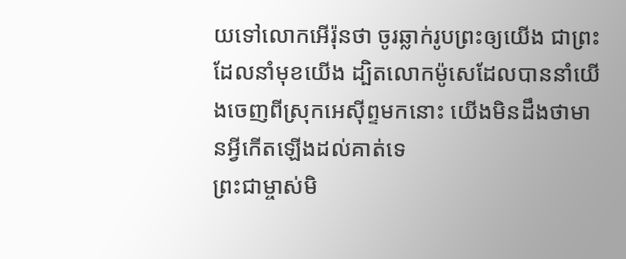យទៅលោកអើរ៉ុនថា ចូរឆ្លាក់រូបព្រះឲ្យយើង ជាព្រះដែលនាំមុខយើង ដ្បិតលោកម៉ូសេដែលបាននាំយើងចេញពីស្រុកអេស៊ីព្ទមកនោះ យើងមិនដឹងថាមានអ្វីកើតឡើងដល់គាត់ទេ
ព្រះជាម្ចាស់មិ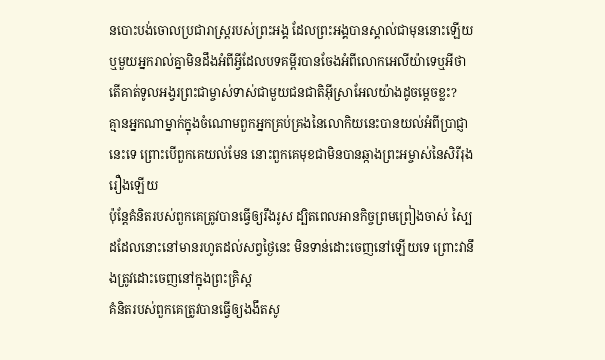នបោះបង់ចោលប្រជារាស្ដ្ររបស់ព្រះអង្គ ដែលព្រះអង្គបានស្គាល់ជាមុននោះឡើយ ឬមួយអ្នករាល់គ្នាមិនដឹងអំពីអ្វីដែលបទគម្ពីរបានចែងអំពីលោកអេលីយ៉ាទេឬអីថា តើគាត់ទូលអង្វរព្រះជាម្ចាស់ទាស់ជាមួយជនជាតិអ៊ីស្រាអែលយ៉ាងដូចម្ដេចខ្លះ?
គ្មានអ្នកណាម្នាក់ក្នុងចំណោមពួកអ្នកគ្រប់គ្រងនៃលោកិយនេះបានយល់អំពីប្រាជ្ញានេះទេ ព្រោះបើពួកគេយល់មែន នោះពួកគេមុខជាមិនបានឆ្កាងព្រះអម្ចាស់នៃសិរីរុងរឿងឡើយ
ប៉ុន្ដែគំនិតរបស់ពួកគេត្រូវបានធ្វើឲ្យរឹងរូស ដ្បិតពេលអានកិច្ចព្រមព្រៀងចាស់ ស្បៃដដែលនោះនៅមានរហូតដល់សព្វថ្ងៃនេះ មិនទាន់ដោះចេញនៅឡើយទេ ព្រោះវានឹងត្រូវដោះចេញនៅក្នុងព្រះគ្រិស្ដ
គំនិតរបស់ពួកគេត្រូវបានធ្វើឲ្យងងឹតសូ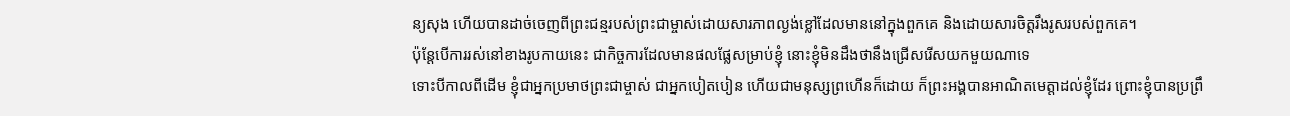ន្យសុង ហើយបានដាច់ចេញពីព្រះជន្មរបស់ព្រះជាម្ចាស់ដោយសារភាពល្ងង់ខ្លៅដែលមាននៅក្នុងពួកគេ និងដោយសារចិត្ដរឹងរូសរបស់ពួកគេ។
ប៉ុន្ដែបើការរស់នៅខាងរូបកាយនេះ ជាកិច្ចការដែលមានផលផ្លែសម្រាប់ខ្ញុំ នោះខ្ញុំមិនដឹងថានឹងជ្រើសរើសយកមួយណាទេ
ទោះបីកាលពីដើម ខ្ញុំជាអ្នកប្រមាថព្រះជាម្ចាស់ ជាអ្នកបៀតបៀន ហើយជាមនុស្សព្រហើនក៏ដោយ ក៏ព្រះអង្គបានអាណិតមេត្ដាដល់ខ្ញុំដែរ ព្រោះខ្ញុំបានប្រព្រឹ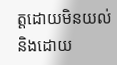ត្ដដោយមិនយល់ និងដោយ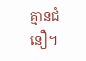គ្មានជំនឿ។